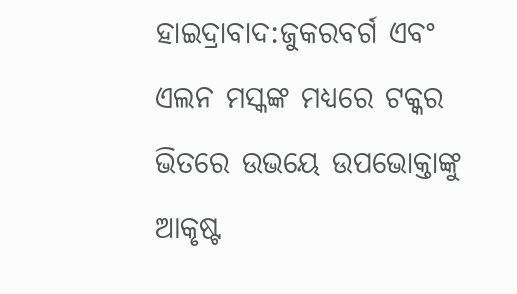ହାଇଦ୍ରାବାଦ:ଜୁକରବର୍ଗ ଏବଂ ଏଲନ ମସ୍କଙ୍କ ମଧ୍ୟରେ ଟକ୍କର ଭିତରେ ଉଭୟେ ଉପଭୋକ୍ତାଙ୍କୁ ଆକୃଷ୍ଟ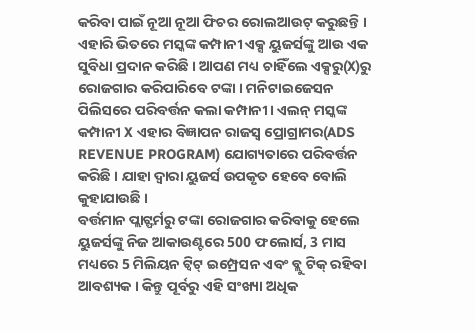କରିବା ପାଇଁ ନୂଆ ନୂଆ ଫିଚର ରୋଲଆଉଟ୍ କରୁଛନ୍ତି । ଏହାରି ଭିତରେ ମସ୍କଙ୍କ କମ୍ପାନୀ ଏକ୍ସ ୟୁଜର୍ସଙ୍କୁ ଆଉ ଏକ ସୁବିଧା ପ୍ରଦାନ କରିଛି । ଆପଣ ମଧ୍ୟ ଚାହିଁଲେ ଏକ୍ସରୁ(X)ରୁ ରୋଜଗାର କରିପାରିବେ ଟଙ୍କା । ମନିଟାଇଜେସନ ପିଲିସରେ ପରିବର୍ତ୍ତନ କଲା କମ୍ପାନୀ। ଏଲନ୍ ମସ୍କଙ୍କ କମ୍ପାନୀ X ଏହାର ବିଜ୍ଞାପନ ରାଜସ୍ୱ ପ୍ରୋଗ୍ରାମର(ADS REVENUE PROGRAM) ଯୋଗ୍ୟତାରେ ପରିବର୍ତ୍ତନ କରିଛି । ଯାହା ଦ୍ବାରା ୟୁଜର୍ସ ଉପକୃତ ହେବେ ବୋଲି କୁହାଯାଉଛି ।
ବର୍ତ୍ତମାନ ପ୍ଲାଟ୍ଫର୍ମରୁ ଟଙ୍କା ରୋଜଗାର କରିବାକୁ ହେଲେ ୟୁଜର୍ସଙ୍କୁ ନିଜ ଆକାଉଣ୍ଟରେ 500 ଫଲୋର୍ସ, 3 ମାସ ମଧ୍ୟରେ 5 ମିଲିୟନ ଟ୍ବିଟ୍ ଇମ୍ପ୍ରେସନ ଏବଂ ବ୍ଲୁ ଟିକ୍ ରହିବା ଆବଶ୍ୟକ । କିନ୍ତୁ ପୂର୍ବରୁ ଏହି ସଂଖ୍ୟା ଅଧିକ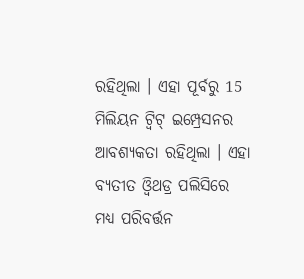ରହିଥିଲା । ଏହା ପୂର୍ବରୁ 15 ମିଲିୟନ ଟ୍ବିଟ୍ ଇମ୍ପ୍ରେସନର ଆବଶ୍ୟକତା ରହିଥିଲା । ଏହା ବ୍ୟତୀତ ଓ୍ବିଥଡ୍ର ପଲିସିରେ ମଧ୍ୟ ପରିବର୍ତ୍ତନ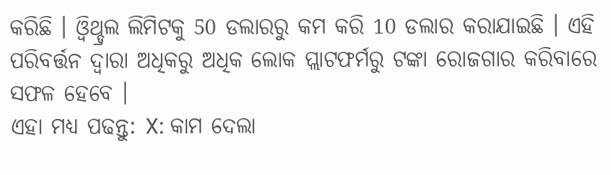କରିଛି । ଓ୍ବିଥ୍ଡ୍ରଲ ଲିମିଟକୁ 50 ଡଲାରରୁ କମ କରି 10 ଡଲାର କରାଯାଇଛି । ଏହି ପରିବର୍ତ୍ତନ ଦ୍ବାରା ଅଧିକରୁ ଅଧିକ ଲୋକ ପ୍ଲାଟଫର୍ମରୁ ଟଙ୍କା ରୋଜଗାର କରିବାରେ ସଫଳ ହେବେ ।
ଏହା ମଧ୍ୟ ପଢନ୍ତୁ: X: କାମ ଦେଲା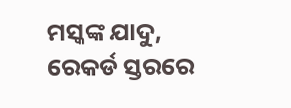ମସ୍କଙ୍କ ଯାଦୁ, ରେକର୍ଡ ସ୍ତରରେ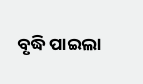ବୃଦ୍ଧି ପାଇଲା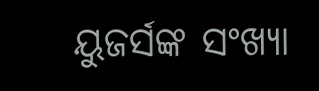ୟୁଜର୍ସଙ୍କ ସଂଖ୍ୟା